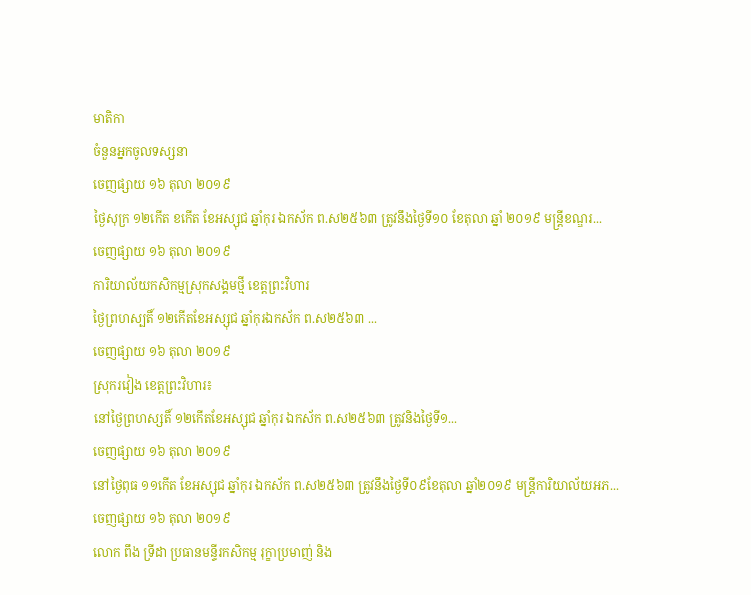មាតិកា
ចំនួនអ្នកចូលទស្សនា
ចេញផ្សាយ ១៦ តុលា ២០១៩
ថ្ងៃសុក្រ ១២កើត ខកើត ខែអស្សុជ ឆ្នាំកុរ ឯកស័ក ព.ស២៥៦៣ ត្រូវនឹងថ្ងៃទី១០ ខែតុលា ឆ្នាំ ២០១៩ មន្ត្រីខណ្ឌរ...
ចេញផ្សាយ ១៦ តុលា ២០១៩
ការិយាល័យកសិកម្មស្រុកសង្គមថ្មី ខេត្តព្រះវិហារ
ថ្ងៃព្រហស្បតិ៍ ១២កើតខែអស្សុជ ឆ្នាំកុរឯកស័ក ព.ស២៥៦៣ ...
ចេញផ្សាយ ១៦ តុលា ២០១៩
ស្រុករវៀង ខេត្តព្រះវិហារ៖
នៅថ្ងៃព្រហស្សតិ៍ ១២កើតខែអស្សុជ ឆ្នាំកុរ ឯកស័ក ព.ស២៥៦៣ ត្រូវនិងថ្ងៃទី១...
ចេញផ្សាយ ១៦ តុលា ២០១៩
នៅថ្ងៃពុធ ១១កើត ខែអស្សុជ ឆ្នាំកុរ ឯកស័ក ព.ស២៥៦៣ ត្រូវនឹងថ្ងៃទី០៩ខែតុលា ឆ្នាំ២០១៩ មន្រ្តីការិយាល័យអភ...
ចេញផ្សាយ ១៦ តុលា ២០១៩
លោក ពឹង ទ្រីដា ប្រធានមន្ទីរកសិកម្ម រុក្ខាប្រមាញ់ និង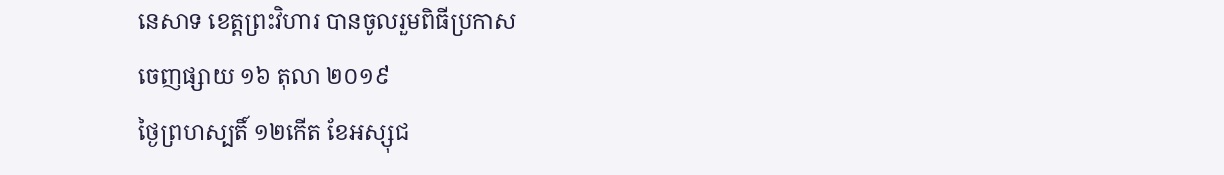នេសាទ ខេត្តព្រះវិហារ បានចូលរួមពិធីប្រកាស
ចេញផ្សាយ ១៦ តុលា ២០១៩
ថ្ងៃព្រហស្បតិ៍ ១២កើត ខែអស្សុជ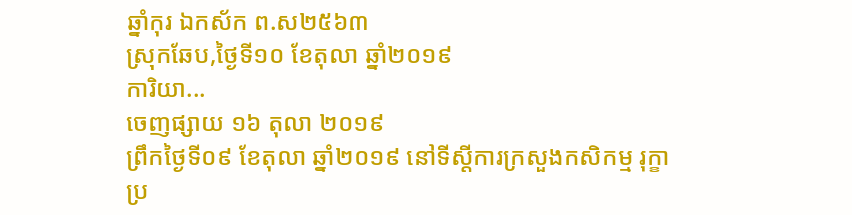ឆ្នាំកុរ ឯកស័ក ព.ស២៥៦៣
ស្រុកឆែប,ថ្ងៃទី១០ ខែតុលា ឆ្នាំ២០១៩
ការិយា...
ចេញផ្សាយ ១៦ តុលា ២០១៩
ព្រឹកថ្ងៃទី០៩ ខែតុលា ឆ្នាំ២០១៩ នៅទីស្តីការក្រសួងកសិកម្ម រុក្ខាប្រ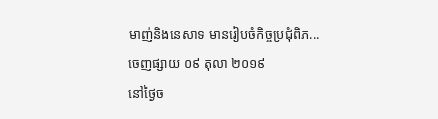មាញ់និងនេសាទ មានរៀបចំកិច្ចប្រជុំពិភ...
ចេញផ្សាយ ០៩ តុលា ២០១៩
នៅថ្ងៃច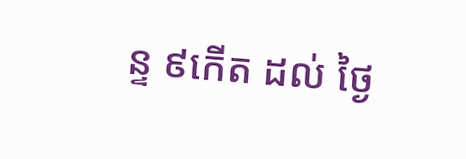ន្ទ ៩កើត ដល់ ថ្ងៃ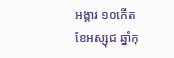អង្គារ ១០កើត ខែអស្សុជ ឆ្នាំកុ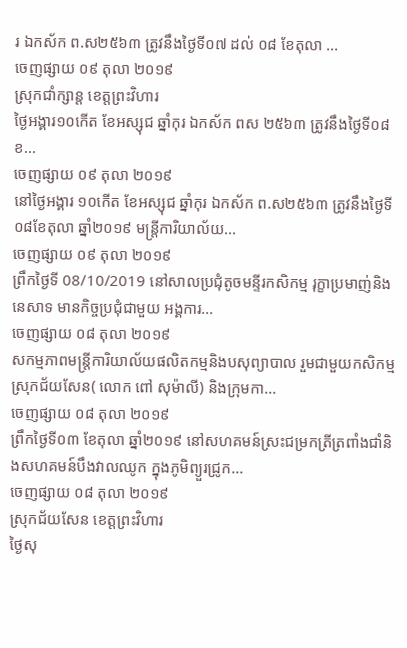រ ឯកស័ក ព.ស២៥៦៣ ត្រូវនឹងថ្ងៃទី០៧ ដល់ ០៨ ខែតុលា ...
ចេញផ្សាយ ០៩ តុលា ២០១៩
ស្រុកជាំក្សាន្ដ ខេត្តព្រះវិហារ
ថ្ងៃអង្គារ១០កើត ខែអស្សុជ ឆ្នាំកុរ ឯកស័ក ពស ២៥៦៣ ត្រូវនឹងថ្ងៃទី០៨ ខ...
ចេញផ្សាយ ០៩ តុលា ២០១៩
នៅថ្ងៃអង្គារ ១០កើត ខែអស្សុជ ឆ្នាំកុរ ឯកស័ក ព.ស២៥៦៣ ត្រូវនឹងថ្ងៃទី០៨ខែតុលា ឆ្នាំ២០១៩ មន្រ្តីការិយាល័យ...
ចេញផ្សាយ ០៩ តុលា ២០១៩
ព្រឹកថ្ងៃទី 08/10/2019 នៅសាលប្រជុំតូចមន្ទីរកសិកម្ម រុក្ខាប្រមាញ់និងនេសាទ មានកិច្ចប្រជុំជាមួយ អង្គការ...
ចេញផ្សាយ ០៨ តុលា ២០១៩
សកម្មភាពមន្រ្តីការិយាល័យផលិតកម្មនិងបសុព្យាបាល រួមជាមួយកសិកម្មស្រុកជ័យសែន( លោក ពៅ សុម៉ាលី) និងក្រុមកា...
ចេញផ្សាយ ០៨ តុលា ២០១៩
ព្រឹកថ្ងៃទី០៣ ខែតុលា ឆ្នាំ២០១៩ នៅសហគមន៍ស្រះជម្រកត្រីត្រពាំងជាំនិងសហគមន៍បឹងវាលឈូក ក្នុងភូមិព្យួរជ្រូក...
ចេញផ្សាយ ០៨ តុលា ២០១៩
ស្រុកជ័យសែន ខេត្តព្រះវិហារ
ថ្ងៃសុ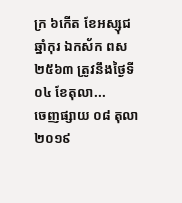ក្រ ៦កើត ខែអស្សុជ ឆ្នាំកុរ ឯកស័ក ពស ២៥៦៣ ត្រូវនឹងថ្ងៃទី០៤ ខែតុលា...
ចេញផ្សាយ ០៨ តុលា ២០១៩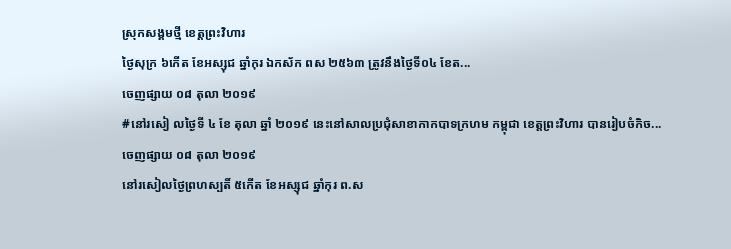ស្រុកសង្គមថ្មី ខេត្តព្រះវិហារ
ថ្ងៃសុក្រ ៦កើត ខែអស្សុជ ឆ្នាំកុរ ឯកស័ក ពស ២៥៦៣ ត្រូវនឹងថ្ងៃទី០៤ ខែត...
ចេញផ្សាយ ០៨ តុលា ២០១៩
#នៅរសៀ លថ្ងៃទី ៤ ខែ តុលា ឆ្នាំ ២០១៩ នេះនៅសាលប្រជុំសាខាកាកបាទក្រហម កម្ពុជា ខេត្តព្រះវិហារ បានរៀបចំកិច...
ចេញផ្សាយ ០៨ តុលា ២០១៩
នៅរសៀលថ្ងៃព្រហស្បតិ៍ ៥កើត ខែអស្សុជ ឆ្នាំកុរ ព.ស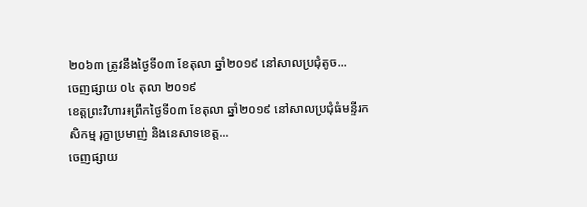២០៦៣ ត្រូវនឹងថ្ងៃទី០៣ ខែតុលា ឆ្នាំ២០១៩ នៅសាលប្រជុំតូច...
ចេញផ្សាយ ០៤ តុលា ២០១៩
ខេត្តព្រះវិហារ៖ព្រឹកថ្ងៃទី០៣ ខែតុលា ឆ្នាំ២០១៩ នៅសាលប្រជុំធំមន្ទីរកសិកម្ម រុក្ខាប្រមាញ់ និងនេសាទខេត្ត...
ចេញផ្សាយ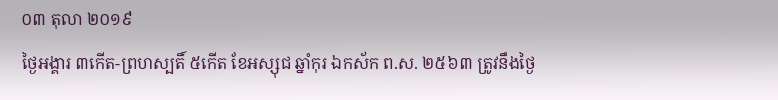០៣ តុលា ២០១៩
ថ្ងៃអង្គារ ៣កើត-ព្រហស្បតិ៍ ៥កើត ខែអស្សុជ ឆ្នាំកុរ ឯកស័ក ព.ស. ២៥៦៣ ត្រូវនឹងថ្ងៃ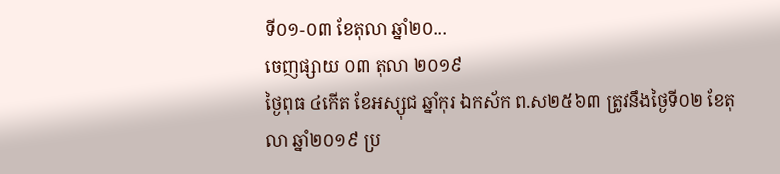ទី០១-០៣ ខែតុលា ឆ្នាំ២០...
ចេញផ្សាយ ០៣ តុលា ២០១៩
ថ្ងៃពុធ ៤កើត ខែអស្សុជ ឆ្នាំកុរ ឯកស័ក ព.ស២៥៦៣ ត្រូវនឹងថ្ងៃទី០២ ខែតុលា ឆ្នាំ២០១៩ ប្រ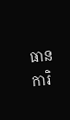ធានការិ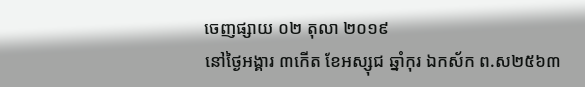ចេញផ្សាយ ០២ តុលា ២០១៩
នៅថ្ងៃអង្គារ ៣កើត ខែអស្សុជ ឆ្នាំកុរ ឯកស័ក ព.ស២៥៦៣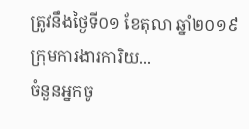ត្រូវនឹងថ្ងៃទី០១ ខែតុលា ឆ្នាំ២០១៩ ក្រុមការងារការិយ...
ចំនួនអ្នកចូ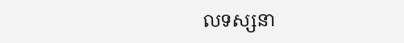លទស្សនា